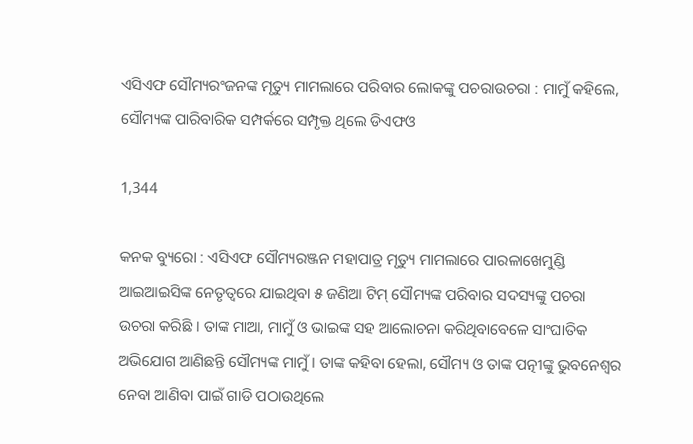ଏସିଏଫ ସୌମ୍ୟରଂଜନଙ୍କ ମୃତ୍ୟୁ ମାମଲାରେ ପରିବାର ଲୋକଙ୍କୁ ପଚରାଉଚରା : ମାମୁଁ କହିଲେ, ସୌମ୍ୟଙ୍କ ପାରିବାରିକ ସମ୍ପର୍କରେ ସମ୍ପୃକ୍ତ ଥିଲେ ଡିଏଫଓ

1,344

କନକ ବ୍ୟୁରୋ : ଏସିଏଫ ସୌମ୍ୟରଞ୍ଜନ ମହାପାତ୍ର ମୃତ୍ୟୁ ମାମଲାରେ ପାରଳାଖେମୁଣ୍ଡି ଆଇଆଇସିଙ୍କ ନେତୃତ୍ୱରେ ଯାଇଥିବା ୫ ଜଣିଆ ଟିମ୍ ସୌମ୍ୟଙ୍କ ପରିବାର ସଦସ୍ୟଙ୍କୁ ପଚରା ଉଚରା କରିଛି । ତାଙ୍କ ମାଆ, ମାମୁଁ ଓ ଭାଇଙ୍କ ସହ ଆଲୋଚନା କରିଥିବାବେଳେ ସାଂଘାତିକ ଅଭିଯୋଗ ଆଣିଛନ୍ତି ସୌମ୍ୟଙ୍କ ମାମୁଁ । ତାଙ୍କ କହିବା ହେଲା, ସୌମ୍ୟ ଓ ତାଙ୍କ ପତ୍ନୀଙ୍କୁ ଭୁବନେଶ୍ୱର ନେବା ଆଣିବା ପାଇଁ ଗାଡି ପଠାଉଥିଲେ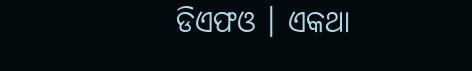ଡିଏଫଓ । ଏକଥା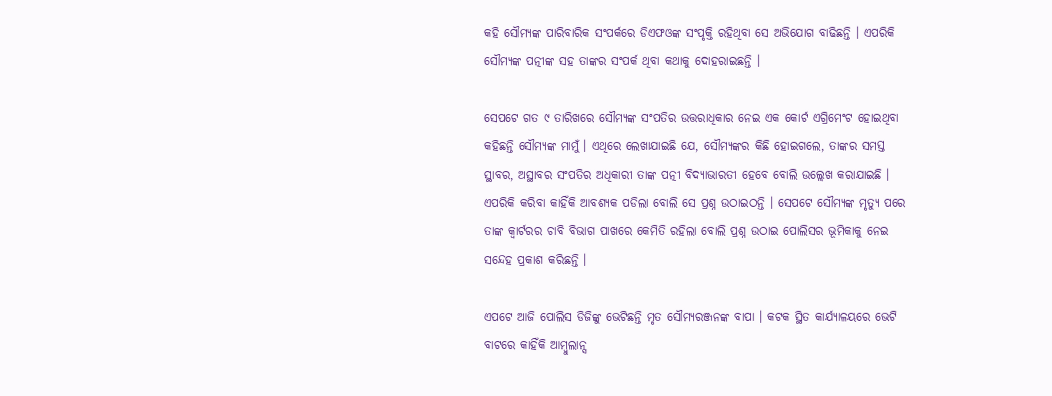କହି ସୌମ୍ୟଙ୍କ ପାରିବାରିକ ସଂପର୍କରେ ଡିଏଫଓଙ୍କ ସଂପୃକ୍ତି ରହିଥିବା ସେ ଅଭିଯୋଗ ବାଢିଛନ୍ତି । ଏପରିକି ସୌମ୍ୟଙ୍କ ପତ୍ନୀଙ୍କ ସହ ତାଙ୍କର ସଂପର୍କ ଥିବା କଥାକୁ ଦୋହରାଇଛନ୍ତି ।

ସେପଟେ ଗତ ୯ ତାରିଖରେ ସୌମ୍ୟଙ୍କ ସଂପତିର ଉତ୍ତରାଧିକାର ନେଇ ଏକ କୋର୍ଟ ଏଗ୍ରିମେଂଟ ହୋଇଥିବା କହିଛନ୍ତି ସୌମ୍ୟଙ୍କ ମାମୁଁ । ଏଥିରେ ଲେଖାଯାଇଛି ଯେ, ସୌମ୍ୟଙ୍କର କିଛି ହୋଇଗଲେ, ତାଙ୍କର ସମସ୍ତ ସ୍ଥାବର, ଅସ୍ଥାବର ସଂପତିର ଅଧିକାରୀ ତାଙ୍କ ପତ୍ନୀ ବିଦ୍ୟାଭାରତୀ ହେବେ ବୋଲି ଉଲ୍ଲେଖ କରାଯାଇଛି । ଏପରିକି କରିବା କାହିଁକି ଆବଶ୍ୟକ ପଡିଲା ବୋଲି ସେ ପ୍ରଶ୍ନ ଉଠାଇଠନ୍ତି । ସେପଟେ ସୌମ୍ୟଙ୍କ ମୃତ୍ୟୁ ପରେ ତାଙ୍କ କ୍ୱାର୍ଟରର ଚାବି ବିଭାଗ ପାଖରେ କେମିତି ରହିଲା ବୋଲି ପ୍ରଶ୍ନ ଉଠାଇ ପୋଲିସର ଭୂମିକାକୁ ନେଇ ସନ୍ଦେହ ପ୍ରକାଶ କରିଛନ୍ତି ।

ଏପଟେ ଆଜି ପୋଲିସ ଡିଜିଙ୍କୁ ଭେଟିଛନ୍ତି ମୃତ ସୌମ୍ୟରଞ୍ଜନଙ୍କ ବାପା । କଟକ ସ୍ଥିତ କାର୍ଯ୍ୟାଳୟରେ ଭେଟି ବାଟରେ କାହିଁକି ଆମ୍ବୁଲାନ୍ସ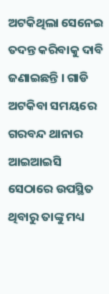ଅଟକିଥିଲା ସେନେଇ ତଦନ୍ତ କରିବାକୁ ଦାବି ଜଣାଇଛନ୍ତି । ଗାଡି ଅଟକିବା ସମୟରେ ଗରବନ୍ଦ ଥାନାର ଆଇଆଇସି ସେଠାରେ ଉପସ୍ଥିତ ଥିବାରୁ ତାଙ୍କୁ ମଧ୍ୟ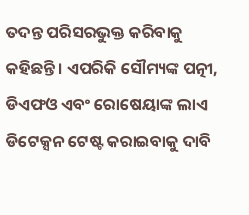ତଦନ୍ତ ପରିସରଭୁକ୍ତ କରିବାକୁ କହିଛନ୍ତି । ଏପରିକି ସୌମ୍ୟଙ୍କ ପତ୍ନୀ, ଡିଏଫଓ ଏବଂ ରୋଷେୟାଙ୍କ ଲାଏ ଡିଟେକ୍ସନ ଟେଷ୍ଟ କରାଇବାକୁ ଦାବି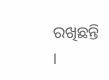ରଖିଛନ୍ତି ।